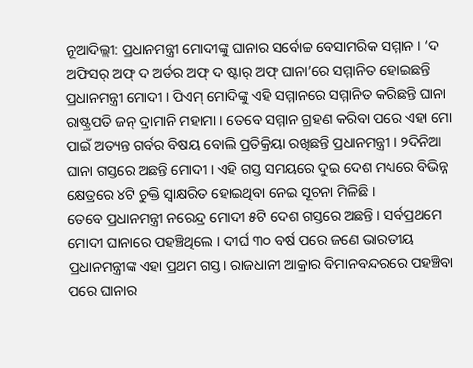ନୂଆଦିଲ୍ଲୀ: ପ୍ରଧାନମନ୍ତ୍ରୀ ମୋଦୀଙ୍କୁ ଘାନାର ସର୍ବୋଚ୍ଚ ବେସାମରିକ ସମ୍ମାନ । ‘ଦ ଅଫିସର୍ ଅଫ୍ ଦ ଅର୍ଡର ଅଫ୍ ଦ ଷ୍ଟାର୍ ଅଫ୍ ଘାନା’ରେ ସମ୍ମାନିତ ହୋଇଛନ୍ତି ପ୍ରଧାନମନ୍ତ୍ରୀ ମୋଦୀ । ପିଏମ୍ ମୋଦିଙ୍କୁ ଏହି ସମ୍ମାନରେ ସମ୍ମାନିତ କରିଛନ୍ତି ଘାନା ରାଷ୍ଟ୍ରପତି ଜନ୍ ଦ୍ରାମାନି ମହାମା । ତେବେ ସମ୍ମାନ ଗ୍ରହଣ କରିବା ପରେ ଏହା ମୋ ପାଇଁ ଅତ୍ୟନ୍ତ ଗର୍ବର ବିଷୟ ବୋଲି ପ୍ରତିକ୍ରିୟା ରଖିଛନ୍ତି ପ୍ରଧାନମନ୍ତ୍ରୀ । ୨ଦିନିଆ ଘାନା ଗସ୍ତରେ ଅଛନ୍ତି ମୋଦୀ । ଏହି ଗସ୍ତ ସମୟରେ ଦୁଇ ଦେଶ ମଧ୍ୟରେ ବିଭିନ୍ନ କ୍ଷେତ୍ରରେ ୪ଟି ଚୁକ୍ତି ସ୍ବାକ୍ଷରିତ ହୋଇଥିବା ନେଇ ସୂଚନା ମିଳିଛି ।
ତେବେ ପ୍ରଧାନମନ୍ତ୍ରୀ ନରେନ୍ଦ୍ର ମୋଦୀ ୫ଟି ଦେଶ ଗସ୍ତରେ ଅଛନ୍ତି । ସର୍ବପ୍ରଥମେ ମୋଦୀ ଘାନାରେ ପହଞ୍ଚିଥିଲେ । ଦୀର୍ଘ ୩୦ ବର୍ଷ ପରେ ଜଣେ ଭାରତୀୟ ପ୍ରଧାନମନ୍ତ୍ରୀଙ୍କ ଏହା ପ୍ରଥମ ଗସ୍ତ। ରାଜଧାନୀ ଆକ୍ରାର ବିମାନବନ୍ଦରରେ ପହଞ୍ଚିବା ପରେ ଘାନାର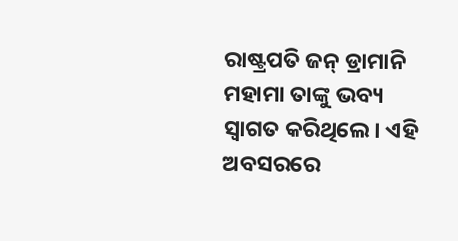ରାଷ୍ଟ୍ରପତି ଜନ୍ ଡ୍ରାମାନି ମହାମା ତାଙ୍କୁ ଭବ୍ୟ ସ୍ୱାଗତ କରିଥିଲେ। ଏହି ଅବସରରେ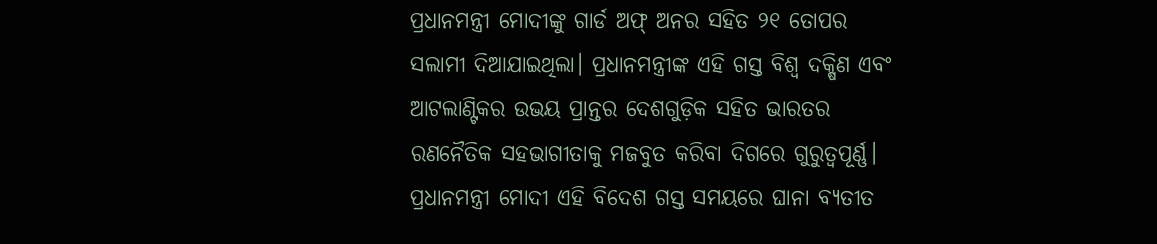ପ୍ରଧାନମନ୍ତ୍ରୀ ମୋଦୀଙ୍କୁ ଗାର୍ଡ ଅଫ୍ ଅନର ସହିତ ୨୧ ତୋପର ସଲାମୀ ଦିଆଯାଇଥିଲା। ପ୍ରଧାନମନ୍ତ୍ରୀଙ୍କ ଏହି ଗସ୍ତ ବିଶ୍ୱ ଦକ୍ଷିଣ ଏବଂ ଆଟଲାଣ୍ଟିକର ଉଭୟ ପ୍ରାନ୍ତର ଦେଶଗୁଡ଼ିକ ସହିତ ଭାରତର ରଣନୈତିକ ସହଭାଗୀତାକୁ ମଜବୁତ କରିବା ଦିଗରେ ଗୁରୁତ୍ୱପୂର୍ଣ୍ଣ। ପ୍ରଧାନମନ୍ତ୍ରୀ ମୋଦୀ ଏହି ବିଦେଶ ଗସ୍ତ ସମୟରେ ଘାନା ବ୍ୟତୀତ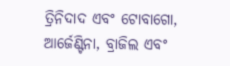ତ୍ରିନିଦାଦ ଏବଂ ଟୋବାଗୋ, ଆର୍ଜେଣ୍ଟିନା, ବ୍ରାଜିଲ ଏବଂ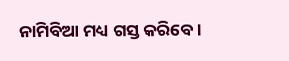ନାମିବିଆ ମଧ୍ୟ ଗସ୍ତ କରିବେ।